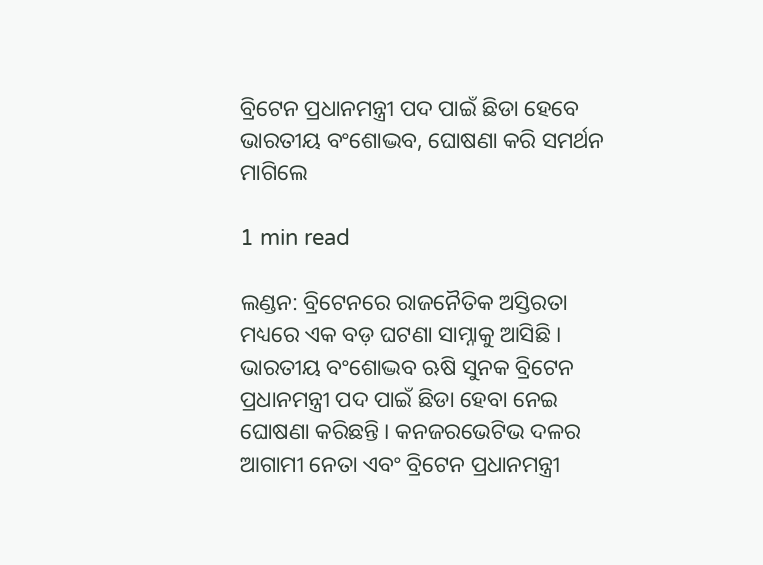ବ୍ରିଟେନ ପ୍ରଧାନମନ୍ତ୍ରୀ ପଦ ପାଇଁ ଛିଡା ହେବେ ଭାରତୀୟ ବଂଶୋଦ୍ଭବ, ଘୋଷଣା କରି ସମର୍ଥନ ମାଗିଲେ

1 min read

ଲଣ୍ଡନ: ବ୍ରିଟେନରେ ରାଜନୈତିକ ଅସ୍ତିରତା ମଧ୍ୟରେ ଏକ ବଡ଼ ଘଟଣା ସାମ୍ନାକୁ ଆସିଛି । ଭାରତୀୟ ବଂଶୋଦ୍ଭବ ଋଷି ସୁନକ ବ୍ରିଟେନ ପ୍ରଧାନମନ୍ତ୍ରୀ ପଦ ପାଇଁ ଛିଡା ହେବା ନେଇ ଘୋଷଣା କରିଛନ୍ତି । କନଜରଭେଟିଭ ଦଳର ଆଗାମୀ ନେତା ଏବଂ ବ୍ରିଟେନ ପ୍ରଧାନମନ୍ତ୍ରୀ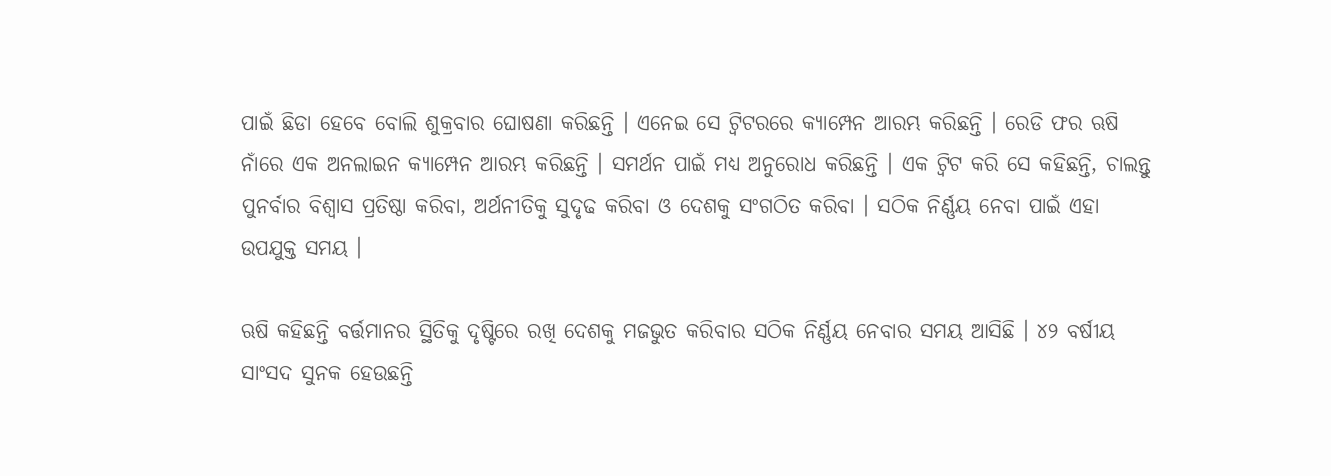ପାଇଁ ଛିଡା ହେବେ ବୋଲି ଶୁକ୍ରବାର ଘୋଷଣା କରିଛନ୍ତି । ଏନେଇ ସେ ଟ୍ୱିଟରରେ କ୍ୟାମ୍ପେନ ଆରମ୍ଭ କରିଛନ୍ତି । ରେଡି ଫର ଋଷି ନାଁରେ ଏକ ଅନଲାଇନ କ୍ୟାମ୍ପେନ ଆରମ୍ଭ କରିଛନ୍ତି । ସମର୍ଥନ ପାଇଁ ମଧ୍ୟ ଅନୁରୋଧ କରିଛନ୍ତି । ଏକ ଟ୍ୱିଟ କରି ସେ କହିଛନ୍ତି, ଚାଲନ୍ତୁ ପୁନର୍ବାର ବିଶ୍ୱାସ ପ୍ରତିଷ୍ଠା କରିବା, ଅର୍ଥନୀତିକୁ ସୁଦୃଢ କରିବା ଓ ଦେଶକୁ ସଂଗଠିତ କରିବା । ସଠିକ ନିର୍ଣ୍ଣୟ ନେବା ପାଇଁ ଏହା ଉପଯୁକ୍ତ ସମୟ ।

ଋଷି କହିଛନ୍ତି ବର୍ତ୍ତମାନର ସ୍ଥିତିକୁ ଦୃଷ୍ଟିରେ ରଖି ଦେଶକୁ ମଜଭୁତ କରିବାର ସଠିକ ନିର୍ଣ୍ଣୟ ନେବାର ସମୟ ଆସିଛି । ୪୨ ବର୍ଷୀୟ ସାଂସଦ ସୁନକ ହେଉଛନ୍ତି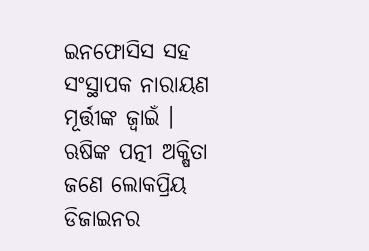ଇନଫୋସିସ ସହ ସଂସ୍ଥାପକ ନାରାୟଣ ମୂର୍ତ୍ତୀଙ୍କ ଜ୍ୱାଇଁ । ଋଷିଙ୍କ ପତ୍ନୀ ଅକ୍ଷିତା ଜଣେ ଲୋକପ୍ରିୟ ଡିଜାଇନର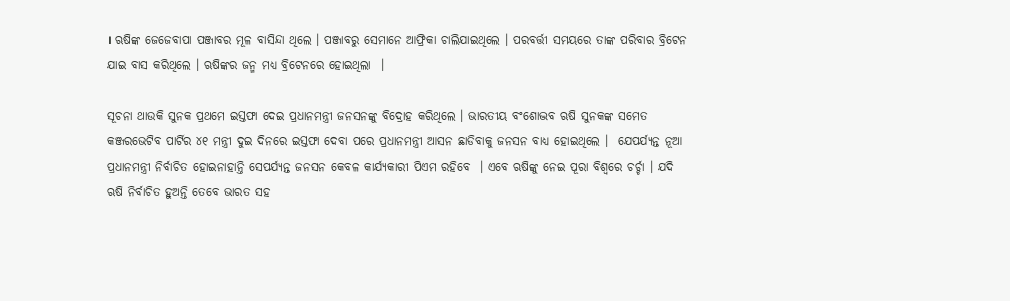। ଋଷିଙ୍କ ଜେଜେବାପା ପଞ୍ଜାବର ମୂଳ ବାସିନ୍ଦା ଥିଲେ । ପଞ୍ଜାବରୁ ସେମାନେ ଆଫ୍ରିକା ଚାଲିଯାଇଥିଲେ । ପରବର୍ତ୍ତୀ ସମୟରେ ତାଙ୍କ ପରିବାର ବ୍ରିଟେନ ଯାଇ ବାସ କରିଥିଲେ । ଋଷିଙ୍କର ଜନ୍ମ ମଧ୍ୟ ବ୍ରିଟେନରେ ହୋଇଥିଲା  ।

ସୂଚନା ଥାଉକି ସୁନକ ପ୍ରଥମେ ଇସ୍ତଫା ଦେଇ ପ୍ରଧାନମନ୍ତ୍ରୀ ଜନସନଙ୍କୁ ବିଦ୍ରୋହ କରିଥିଲେ । ଭାରତୀୟ ବଂଶୋଦ୍ଭବ ଋଷି ସୁନକଙ୍କ ସମେତ କଞ୍ଜରଭେଟିବ ପାର୍ଟିର ୪୧ ମନ୍ତ୍ରୀ ଦୁଇ ଦିନରେ ଇସ୍ତଫା ଦେବା ପରେ ପ୍ରଧାନମନ୍ତ୍ରୀ ଆସନ ଛାଡିବାକୁ ଜନସନ ବାଧ୍ୟ ହୋଇଥିଲେ ।  ଯେପର୍ଯ୍ୟନ୍ତ ନୂଆ ପ୍ରଧାନମନ୍ତ୍ରୀ ନିର୍ବାଚିତ ହୋଇନାହାନ୍ତି ସେପର୍ଯ୍ୟନ୍ତ ଜନସନ କେବଳ କାର୍ଯ୍ୟକାରୀ ପିଏମ ରହିବେ  । ଏବେ ଋଷିଙ୍କୁ ନେଇ ପୂରା ବିଶ୍ବରେ ଚର୍ଚ୍ଚା । ଯଦି ଋଷି ନିର୍ବାଚିତ ହୁଅନ୍ତି ତେବେ ଭାରତ ସହ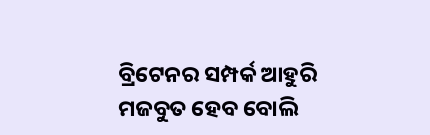ବ୍ରିଟେନର ସମ୍ପର୍କ ଆହୁରି ମଜବୁତ ହେବ ବୋଲି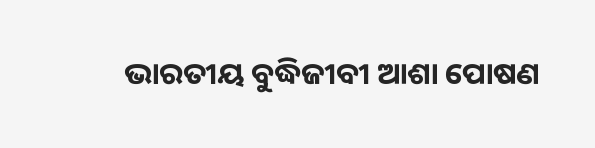ଭାରତୀୟ ବୁଦ୍ଧିଜୀବୀ ଆଶା ପୋଷଣ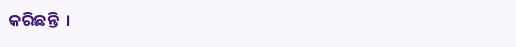କରିଛନ୍ତି  ।